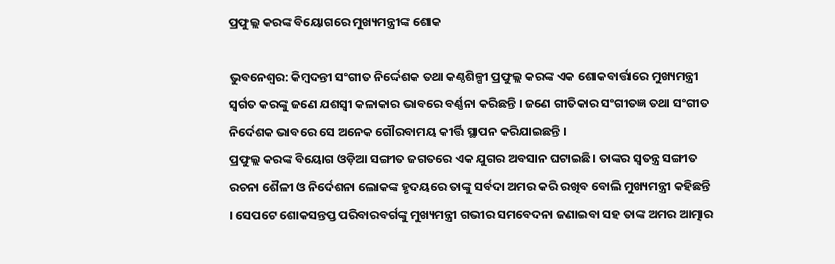ପ୍ରଫୁଲ୍ଲ କରଙ୍କ ବିୟୋଗରେ ମୁଖ୍ୟମନ୍ତ୍ରୀଙ୍କ ଶୋକ

ଭୁବନେଶ୍ୱର: କିମ୍ବଦନ୍ତୀ ସଂଗୀତ ନିର୍ଦ୍ଦେଶକ ତଥା କଣ୍ଠଶିଳ୍ପୀ ପ୍ରଫୁଲ୍ଲ କରଙ୍କ ଏକ ଶୋକବାର୍ତ୍ତାରେ ମୁଖ୍ୟମନ୍ତ୍ରୀ ସ୍ବର୍ଗତ କରଙ୍କୁ ଜଣେ ଯଶସ୍ବୀ କଳାକାର ଭାବରେ ବର୍ଣ୍ଣନା କରିଛନ୍ତି । ଜଣେ ଗୀତିକାର ସଂଗୀତଜ୍ଞ ତଥା ସଂଗୀତ ନିର୍ଦେଶକ ଭାବରେ ସେ ଅନେକ ଗୌରବାମୟ କୀର୍ତ୍ତି ସ୍ଥାପନ କରିଯାଇଛନ୍ତି ।
ପ୍ରଫୁଲ୍ଲ କରଙ୍କ ବିୟୋଗ ଓଡ଼ିଆ ସଙ୍ଗୀତ ଜଗତରେ ଏକ ଯୁଗର ଅବସାନ ଘଟାଇଛି। ତାଙ୍କର ସ୍ୱତନ୍ତ୍ର ସଙ୍ଗୀତ ରଚନା ଶୈଳୀ ଓ ନିର୍ଦେଶନା ଲୋକଙ୍କ ହୃଦୟରେ ତାଙ୍କୁ ସର୍ବଦା ଅମର କରି ରଖିବ ବୋଲି ମୁଖ୍ୟମନ୍ତ୍ରୀ କହିଛନ୍ତି । ସେପଟେ ଶୋକସନ୍ତପ୍ତ ପରିବାରବର୍ଗଙ୍କୁ ମୁଖ୍ୟମନ୍ତ୍ରୀ ଗଭୀର ସମବେଦନା ଜଣାଇବା ସହ ତାଙ୍କ ଅମର ଆତ୍ମାର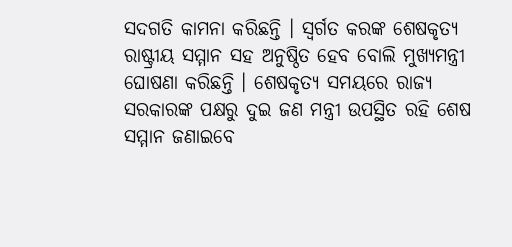ସଦଗତି କାମନା କରିଛନ୍ତି । ସ୍ବର୍ଗତ କରଙ୍କ ଶେଷକୃତ୍ୟ ରାଷ୍ଟ୍ରୀୟ ସମ୍ମାନ ସହ ଅନୁଷ୍ଠିତ ହେବ ବୋଲି ମୁଖ୍ୟମନ୍ତ୍ରୀ ଘୋଷଣା କରିଛନ୍ତି । ଶେଷକୃତ୍ୟ ସମୟରେ ରାଜ୍ୟ ସରକାରଙ୍କ ପକ୍ଷରୁ ଦୁଇ ଜଣ ମନ୍ତ୍ରୀ ଉପସ୍ଥିତ ରହି ଶେଷ ସମ୍ମାନ ଜଣାଇବେ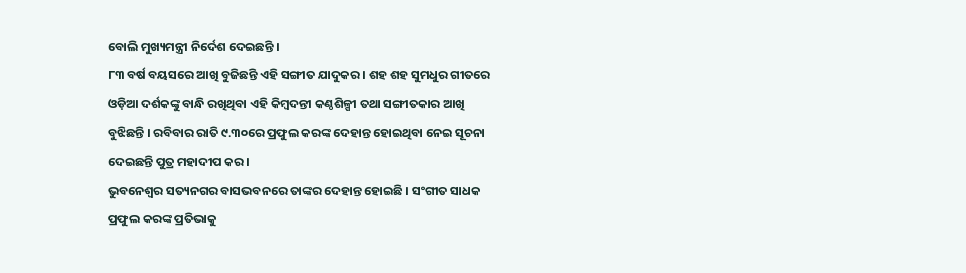ବୋଲି ମୁଖ୍ୟମନ୍ତ୍ରୀ ନିର୍ଦେଶ ଦେଇଛନ୍ତି ।
୮୩ ବର୍ଷ ବୟସରେ ଆଖି ବୁଜିଛନ୍ତି ଏହି ସଙ୍ଗୀତ ଯାଦୁକର । ଶହ ଶହ ସୁମଧୁର ଗୀତରେ ଓଡ଼ିଆ ଦର୍ଶକଙ୍କୁ ବାନ୍ଧି ରଖିଥିବା ଏହି କିମ୍ବଦନ୍ତୀ କଣ୍ଠଶିଳ୍ପୀ ତଥା ସଙ୍ଗୀତକାର ଆଖି ବୁଝିଛନ୍ତି । ରବିବାର ରାତି ୯.୩୦ରେ ପ୍ରଫୁଲ କରଙ୍କ ଦେହାନ୍ତ ହୋଇଥିବା ନେଇ ସୂଚନା ଦେଇଛନ୍ତି ପୁତ୍ର ମହାଦୀପ କର ।
ଭୁବନେଶ୍ୱର ସତ୍ୟନଗର ବାସଭବନରେ ତାଙ୍କର ଦେହାନ୍ତ ହୋଇଛି । ସଂଗୀତ ସାଧକ ପ୍ରଫୁଲ କରଙ୍କ ପ୍ରତିଭାକୁ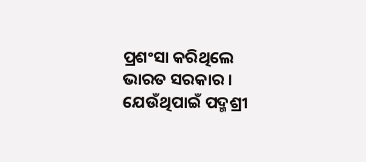ପ୍ରଶଂସା କରିଥିଲେ ଭାରତ ସରକାର । ଯେଉଁଥିପାଇଁ ପଦ୍ମଶ୍ରୀ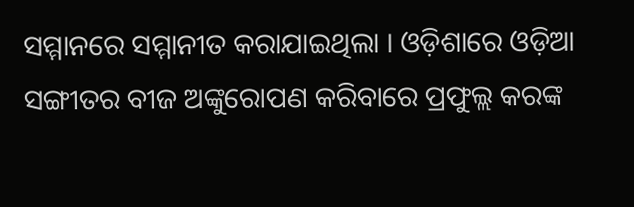ସମ୍ମାନରେ ସମ୍ମାନୀତ କରାଯାଇଥିଲା । ଓଡ଼ିଶାରେ ଓଡ଼ିଆ ସଙ୍ଗୀତର ବୀଜ ଅଙ୍କୁରୋପଣ କରିବାରେ ପ୍ରଫୁଲ୍ଲ କରଙ୍କ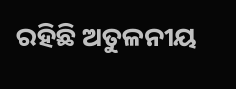ରହିଛି ଅତୁଳନୀୟ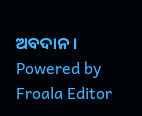ଅବଦାନ ।
Powered by Froala Editor